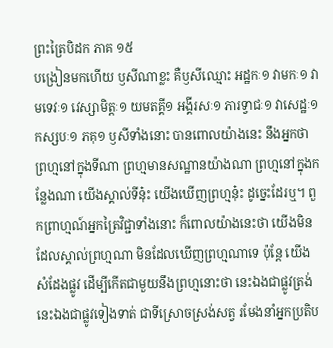ព្រះត្រៃបិដក ភាគ ១៥
បង្រៀនមកហើយ ឫសីណាខ្លះ គឺឫសីឈ្មោះ អដ្ឋកៈ១ វាមកៈ១ វាមទេវៈ១ វេស្សាមិត្តៈ១ យមតគ្គី១ អង្គីរសៈ១ ភារទ្វាជៈ១ វាសេដ្ឋៈ១ កស្សបៈ១ ភគុ១ ឫសីទាំងនោះ បានពោលយ៉ាងនេះ នឹងអ្នកថា ព្រហ្មនៅក្នុងទីណា ព្រហ្មមានសណ្ឋានយ៉ាងណា ព្រហ្មនៅក្នុងកន្លែងណា យើងស្គាល់ទីនុ៎ះ យើងឃើញព្រហ្មនុ៎ះ ដូច្នេះដែរឬ។ ពួកព្រាហ្មណ៍អ្នកត្រៃវិជ្ជាទាំងនោះ ក៏ពោលយ៉ាងនេះថា យើងមិនដែលស្គាល់ព្រហ្មណា មិនដែលឃើញព្រហ្មណាទេ ប៉ុន្តែ យើងសំដែងផ្លូវ ដើម្បីកើតជាមួយនឹងព្រហ្មនោះថា នេះឯងជាផ្លូវត្រង់ នេះឯងជាផ្លូវទៀងទាត់ ជាទីស្រោចស្រង់សត្វ រមែងនាំអ្នកប្រតិប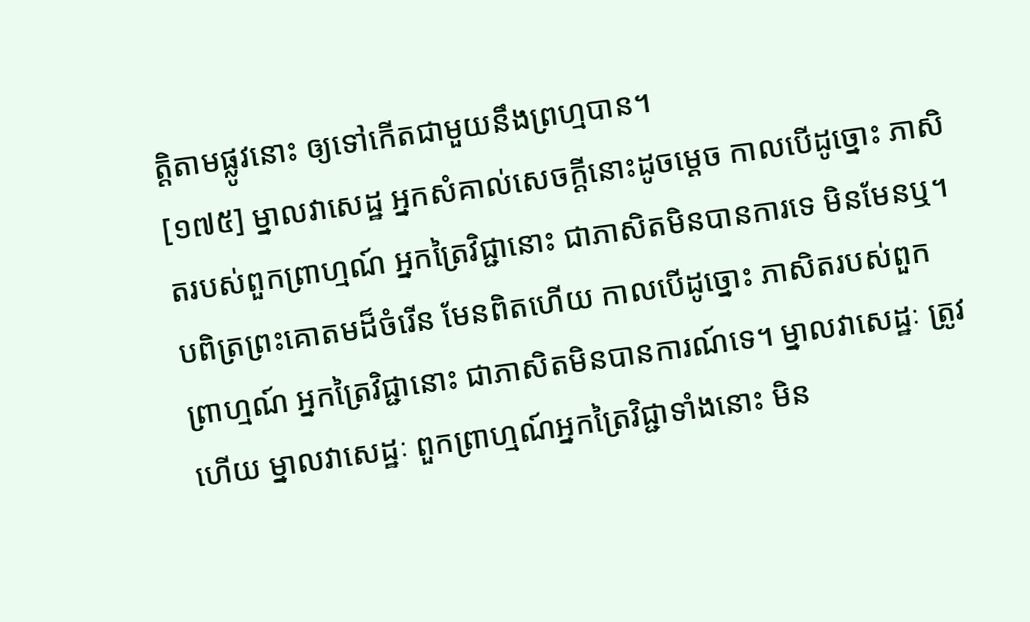ត្តិតាមផ្លូវនោះ ឲ្យទៅកើតជាមួយនឹងព្រហ្មបាន។
[១៧៥] ម្នាលវាសេដ្ឋ អ្នកសំគាល់សេចក្តីនោះដូចម្តេច កាលបើដូច្នោះ ភាសិតរបស់ពួកព្រាហ្មណ៍ អ្នកត្រៃវិជ្ជានោះ ជាភាសិតមិនបានការទេ មិនមែនឬ។ បពិត្រព្រះគោតមដ៏ចំរើន មែនពិតហើយ កាលបើដូច្នោះ ភាសិតរបស់ពួកព្រាហ្មណ៍ អ្នកត្រៃវិជ្ជានោះ ជាភាសិតមិនបានការណ៍ទេ។ ម្នាលវាសេដ្ឋៈ ត្រូវហើយ ម្នាលវាសេដ្ឋៈ ពួកព្រាហ្មណ៍អ្នកត្រៃវិជ្ជាទាំងនោះ មិន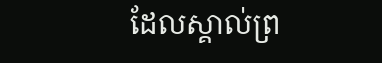ដែលស្គាល់ព្រ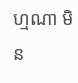ហ្មណា មិន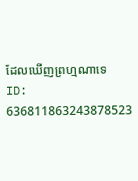ដែលឃើញព្រហ្មណាទេ
ID: 636811863243878523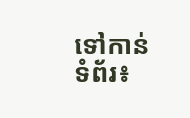ទៅកាន់ទំព័រ៖